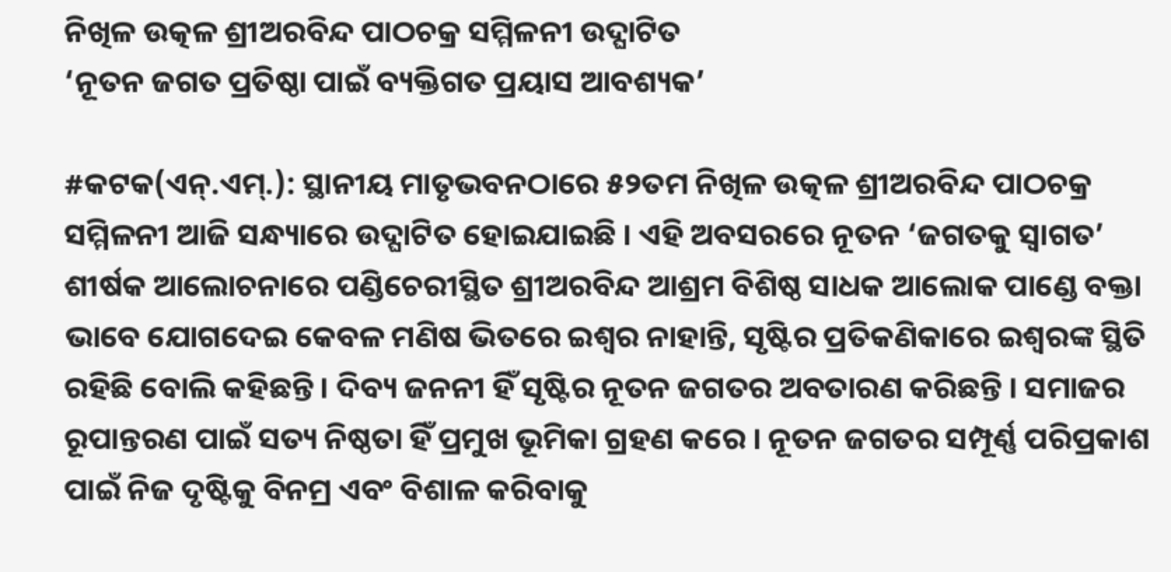ନିଖିଳ ଉତ୍କଳ ଶ୍ରୀଅରବିନ୍ଦ ପାଠଚକ୍ର ସମ୍ମିଳନୀ ଉଦ୍ଘାଟିତ
‘ନୂତନ ଜଗତ ପ୍ରତିଷ୍ଠା ପାଇଁ ବ୍ୟକ୍ତିଗତ ପ୍ରୟାସ ଆବଶ୍ୟକ’

#କଟକ(ଏନ୍.ଏମ୍.): ସ୍ଥାନୀୟ ମାତୃଭବନଠାରେ ୫୨ତମ ନିଖିଳ ଉତ୍କଳ ଶ୍ରୀଅରବିନ୍ଦ ପାଠଚକ୍ର ସମ୍ମିଳନୀ ଆଜି ସନ୍ଧ୍ୟାରେ ଉଦ୍ଘାଟିତ ହୋଇଯାଇଛି । ଏହି ଅବସରରେ ନୂତନ ‘ଜଗତକୁ ସ୍ୱାଗତ’ ଶୀର୍ଷକ ଆଲୋଚନାରେ ପଣ୍ଡିଚେରୀସ୍ଥିତ ଶ୍ରୀଅରବିନ୍ଦ ଆଶ୍ରମ ବିଶିଷ୍ଠ ସାଧକ ଆଲୋକ ପାଣ୍ଡେ ବକ୍ତା ଭାବେ ଯୋଗଦେଇ କେବଳ ମଣିଷ ଭିତରେ ଇଶ୍ୱର ନାହାନ୍ତି, ସୃଷ୍ଟିର ପ୍ରତିକଣିକାରେ ଇଶ୍ୱରଙ୍କ ସ୍ଥିତି ରହିଛି ବୋଲି କହିଛନ୍ତି । ଦିବ୍ୟ ଜନନୀ ହିଁ ସୃଷ୍ଟିର ନୂତନ ଜଗତର ଅବତାରଣ କରିଛନ୍ତି । ସମାଜର ରୂପାନ୍ତରଣ ପାଇଁ ସତ୍ୟ ନିଷ୍ଠତା ହିଁ ପ୍ରମୁଖ ଭୂମିକା ଗ୍ରହଣ କରେ । ନୂତନ ଜଗତର ସମ୍ପୂର୍ଣ୍ଣ ପରିପ୍ରକାଶ ପାଇଁ ନିଜ ଦୃଷ୍ଟିକୁ ବିନମ୍ର ଏବଂ ବିଶାଳ କରିବାକୁ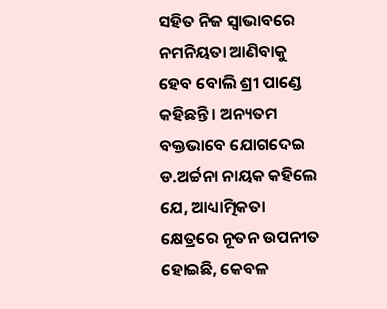ସହିତ ନିଜ ସ୍ୱାଭାବରେ ନମନିୟତା ଆଣିବାକୁ ହେବ ବୋଲି ଶ୍ରୀ ପାଣ୍ଡେ କହିଛନ୍ତି । ଅନ୍ୟତମ ବକ୍ତଭାବେ ଯୋଗଦେଇ ଡ.ଅର୍ଚ୍ଚନା ନାୟକ କହିଲେ ଯେ, ଆଧ୍ୟାତ୍ମିକତା କ୍ଷେତ୍ରରେ ନୂତନ ଉପନୀତ ହୋଇଛି, କେବଳ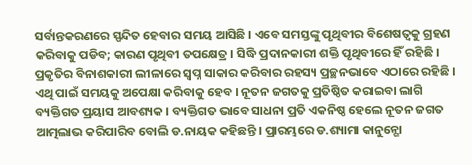ସର୍ବାନ୍ତକରଣରେ ସ୍ପନ୍ଦିତ ହେବାର ସମୟ ଆସିଛି । ଏବେ ସମସ୍ତଙ୍କୁ ପୃଥିବୀର ବିଶେଷତ୍ୱକୁ ଗ୍ରହଣ କରିବାକୁ ପଡିବ; କାରଣ ପୃଥିବୀ ତପକ୍ଷେତ୍ର । ସିଦ୍ଧି ପ୍ରଦାନକାରୀ ଶକ୍ତି ପୃଥିବୀରେ ହିଁ ରହିଛି । ପ୍ରକୃତିର ବିନାଶକାରୀ ଲୀଳାରେ ସ୍ୱପ୍ନ ସାକାର କରିବାର ରହସ୍ୟ ପ୍ରଚ୍ଛନଭାବେ ଏଠାରେ ରହିଛି । ଏଥି ପାଇଁ ସମୟକୁ ଅପେକ୍ଷା କରିବାକୁ ହେବ । ନୂତନ ଜଗତକୁ ପ୍ରତିଷ୍ଠିତ କରାଇବା ଲାଗି ବ୍ୟକ୍ତିଗତ ପ୍ରୟାସ ଆବଶ୍ୟକ । ବ୍ୟକ୍ତିଗତ ଭାବେ ସାଧନା ପ୍ରତି ଏକନିଷ୍ଠ ହେଲେ ନୂତନ ଜଗତ ଆତ୍ମଲାଭ କରିପାରିବ ବୋଲି ଡ.ନାୟକ କହିଛନ୍ତି । ପ୍ରାରମ୍ଭରେ ଡ.ଶ୍ୟାମା କାନୁନ୍ଗୋ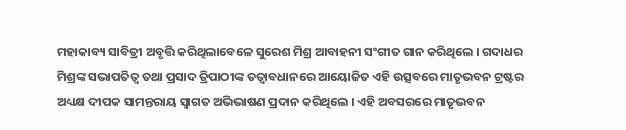ମହାକାବ୍ୟ ସାବିତ୍ରୀ ଅବୃତ୍ତି କରିଥିଲାବେଳେ ସୁରେଶ ମିଶ୍ର ଆବାହନୀ ସଂଗୀତ ଗାନ କରିଥିଲେ । ଗଦାଧର ମିଶ୍ରଙ୍କ ସଭାପତିତ୍ୱ ତଥା ପ୍ରସାଦ ତ୍ରିପାଠୀଙ୍କ ତତ୍ୱାବଧାନରେ ଆୟୋଜିତ ଏହି ଉତ୍ସବରେ ମାତୃଭବନ ଟ୍ରଷ୍ଟର ଅଧ୍ୟକ୍ଷ ଦୀପକ ସାମନ୍ତରାୟ ସ୍ୱାଗତ ଅଭିଭାଷଣ ପ୍ରଦାନ କରିଥିଲେ । ଏହି ଅବସରରେ ମାତୃଭବନ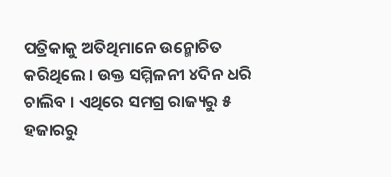ପତ୍ରିକାକୁ ଅତିଥିମାନେ ଉନ୍ମୋଚିତ କରିଥିଲେ । ଉକ୍ତ ସମ୍ମିଳନୀ ୪ଦିନ ଧରି ଚାଲିବ । ଏଥିରେ ସମଗ୍ର ରାଜ୍ୟରୁ ୫ ହଜାରରୁ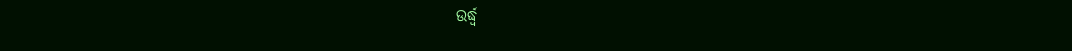ଉର୍ଦ୍ଧ୍ୱ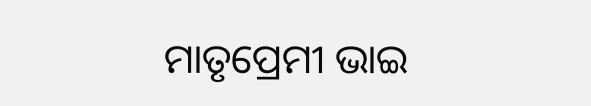ମାତୃପ୍ରେମୀ ଭାଇ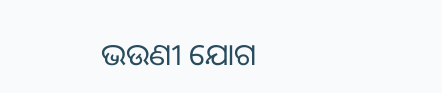ଭଉଣୀ ଯୋଗ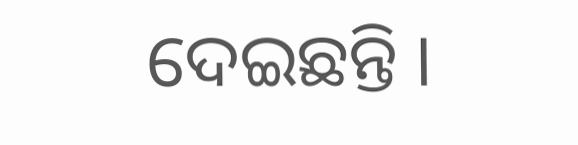ଦେଇଛନ୍ତି ।